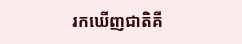រកឃើញជាតិគី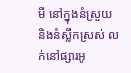មី នៅក្នុងនំស្រួយ និងនំស្លឹកស្រស់ លក់នៅផ្សារអូ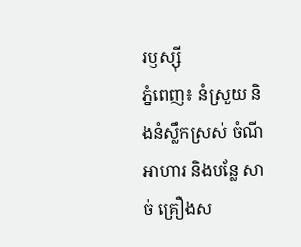រឫស្ស៊ី
ភ្នំពេញ៖ នំស្រួយ និងនំស្លឹកស្រស់ ចំណីអាហារ និងបន្លែ សាច់ គ្រឿងស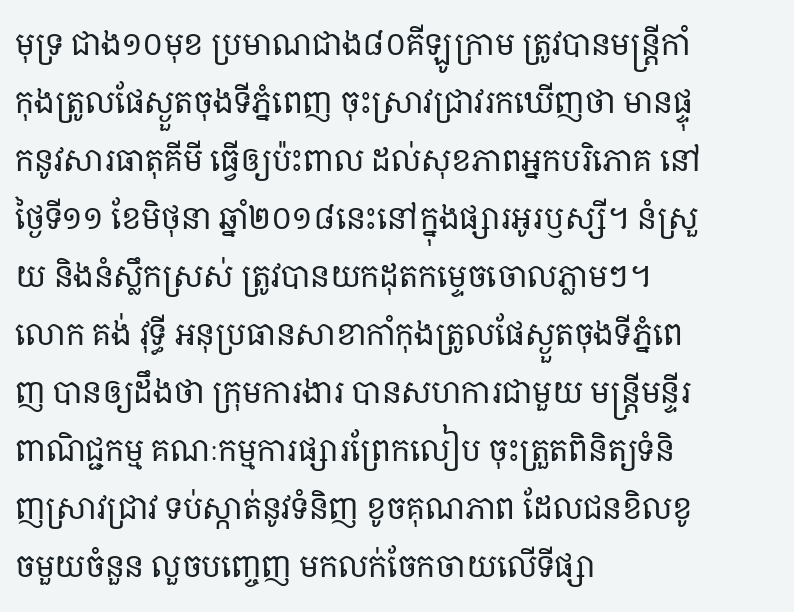មុទ្រ ជាង១០មុខ ប្រមាណជាង៨០គីឡូក្រាម ត្រូវបានមន្រ្តីកាំកុងត្រូលផែស្ងួតចុងទីភ្នំពេញ ចុះស្រាវជ្រាវរកឃើញថា មានផ្ទុកនូវសារធាតុគីមី ធ្វើឲ្យប៉ះពាល ដល់សុខភាពអ្នកបរិភោគ នៅថ្ងៃទី១១ ខែមិថុនា ឆ្នាំ២០១៨នេះនៅក្នុងផ្សារអូរឫស្សី។ នំស្រួយ និងនំស្លឹកស្រស់ ត្រូវបានយកដុតកម្ទេចចោលភ្លាមៗ។
លោក គង់ វុទ្ធី អនុប្រធានសាខាកាំកុងត្រូលផែស្ងួតចុងទីភ្នំពេញ បានឲ្យដឹងថា ក្រុមការងារ បានសហការជាមួយ មន្រ្តីមន្ទីរពាណិជ្ជកម្ម គណៈកម្មការផ្សារព្រែកលៀប ចុះត្រួតពិនិត្យទំនិញស្រាវជ្រាវ ទប់ស្កាត់នូវទំនិញ ខូចគុណភាព ដែលជនខិលខូចមួយចំនួន លួចបញ្ចេញ មកលក់ចែកចាយលើទីផ្សា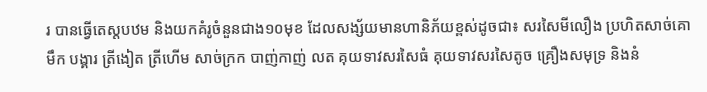រ បានធ្វើតេស្តបឋម និងយកគំរូចំនួនជាង១០មុខ ដែលសង្ស័យមានហានិភ័យខ្ពស់ដូចជា៖ សរសៃមីលឿង ប្រហិតសាច់គោ មឹក បង្គារ ត្រីងៀត ត្រីហើម សាច់ក្រក បាញ់កាញ់ លត គុយទាវសរសៃធំ គុយទាវសរសៃតូច គ្រឿងសមុទ្រ និងនំ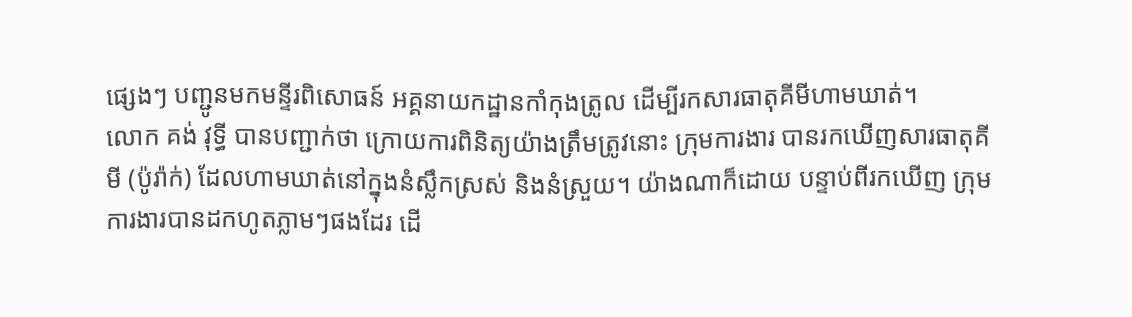ផ្សេងៗ បញ្ជូនមកមន្ទីរពិសោធន៍ អគ្គនាយកដ្ឋានកាំកុងត្រូល ដើម្បីរកសារធាតុគីមីហាមឃាត់។
លោក គង់ វុទ្ធី បានបញ្ជាក់ថា ក្រោយការពិនិត្យយ៉ាងត្រឹមត្រូវនោះ ក្រុមការងារ បានរកឃើញសារធាតុគីមី (ប៉ូរ៉ាក់) ដែលហាមឃាត់នៅក្នុងនំស្លឹកស្រស់ និងនំស្រួយ។ យ៉ាងណាក៏ដោយ បន្ទាប់ពីរកឃើញ ក្រុមការងារបានដកហូតភ្លាមៗផងដែរ ដើ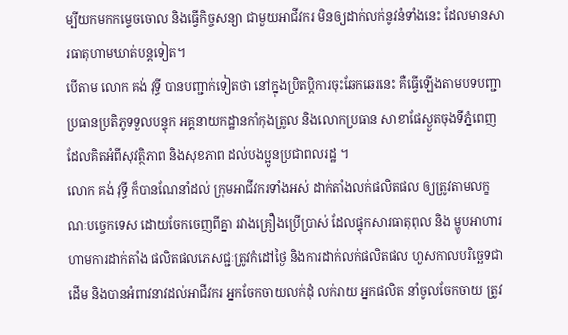ម្បីយកមកកម្ទេចចោល និងធ្វើកិច្ចសន្យា ជាមួយអាជីវករ មិនឲ្យដាក់លក់នូវនំទាំងនេះ ដែលមានសារធាតុហាមឃាត់បន្តទៀត។
បើតាម លោក គង់ វុទ្ធី បានបញ្ជាក់ទៀតថា នៅក្នុងប្រិតប្តិការចុះឆែកឆេរនេះ គឺធ្វើឡើងតាមបទបញ្ជា ប្រធានប្រតិភូទទួលបន្ទុក អគ្គនាយកដ្ឋានកាំកុងត្រូល និងលោកប្រធាន សាខាផែស្ងួតចុងទីភ្នំពេញ ដែលគិតអំពីសុវត្ថិភាព និងសុខភាព ដល់បងប្អូនប្រជាពលរដ្ឋ ។
លោក គង់ វុទ្ធី ក៏បានណែនាំដល់ ក្រុមអាជីវករទាំងអស់ ដាក់តាំងលក់ផលិតផល ឲ្យត្រូវតាមលក្ខណៈបច្ចេកទេស ដោយចែកចេញពីគ្នា រវាងគ្រឿងប្រើប្រាស់ ដែលផ្ទុកសារធាតុពុល និង ម្ហូបអាហារ ហាមការដាក់តាំង ផលិតផលភេសជ្ជៈត្រូវកំដៅថ្ងៃ និងការដាក់លក់ផលិតផល ហួសកាលបរិច្ឆេទជាដើម និងបានអំពាវនាវដល់អាជីវករ អ្នកចែកចាយលក់ដុំ លក់រាយ អ្នកផលិត នាំចូលចែកចាយ ត្រូវ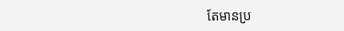តែមានប្រ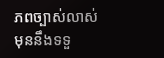ភពច្បាស់លាស់ មុននឹងទទួ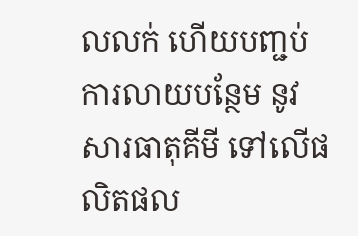លលក់ ហើយបញ្ជប់ការលាយបន្ថែម នូវសារធាតុគីមី ទៅលើផលិតផល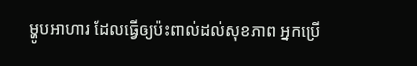ម្ហូបអាហារ ដែលធ្វើឲ្យប៉ះពាល់ដល់សុខភាព អ្នកប្រើ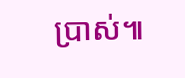ប្រាស់៕